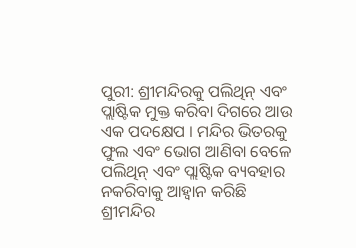ପୁରୀ: ଶ୍ରୀମନ୍ଦିରକୁ ପଲିଥିନ୍ ଏବଂ ପ୍ଲାଷ୍ଟିକ ମୁକ୍ତ କରିବା ଦିଗରେ ଆଉ ଏକ ପଦକ୍ଷେପ । ମନ୍ଦିର ଭିତରକୁ ଫୁଲ ଏବଂ ଭୋଗ ଆଣିବା ବେଳେ ପଲିଥିନ୍ ଏବଂ ପ୍ଲାଷ୍ଟିକ ବ୍ୟବହାର ନକରିବାକୁ ଆହ୍ୱାନ କରିଛି ଶ୍ରୀମନ୍ଦିର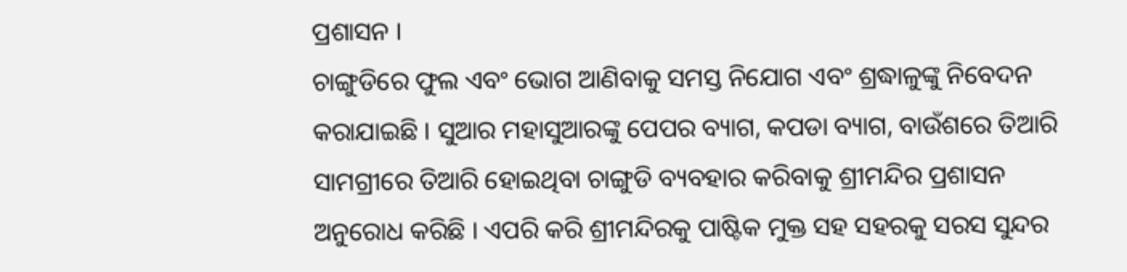ପ୍ରଶାସନ ।
ଚାଙ୍ଗୁଡିରେ ଫୁଲ ଏବଂ ଭୋଗ ଆଣିବାକୁ ସମସ୍ତ ନିଯୋଗ ଏବଂ ଶ୍ରଦ୍ଧାଳୁଙ୍କୁ ନିବେଦନ କରାଯାଇଛି । ସୁଆର ମହାସୁଆରଙ୍କୁ ପେପର ବ୍ୟାଗ, କପଡା ବ୍ୟାଗ, ବାଉଁଶରେ ତିଆରି ସାମଗ୍ରୀରେ ତିଆରି ହୋଇଥିବା ଚାଙ୍ଗୁଡି ବ୍ୟବହାର କରିବାକୁ ଶ୍ରୀମନ୍ଦିର ପ୍ରଶାସନ ଅନୁରୋଧ କରିଛି । ଏପରି କରି ଶ୍ରୀମନ୍ଦିରକୁ ପାଷ୍ଟିକ ମୁକ୍ତ ସହ ସହରକୁ ସରସ ସୁନ୍ଦର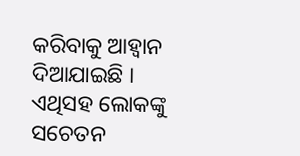କରିବାକୁ ଆହ୍ୱାନ ଦିଆଯାଇଛି । ଏଥିସହ ଲୋକଙ୍କୁ ସଚେତନ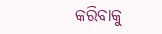କରିବାକୁ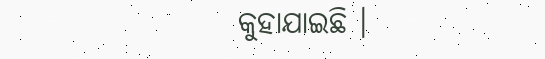କୁହାଯାଇଛି ।